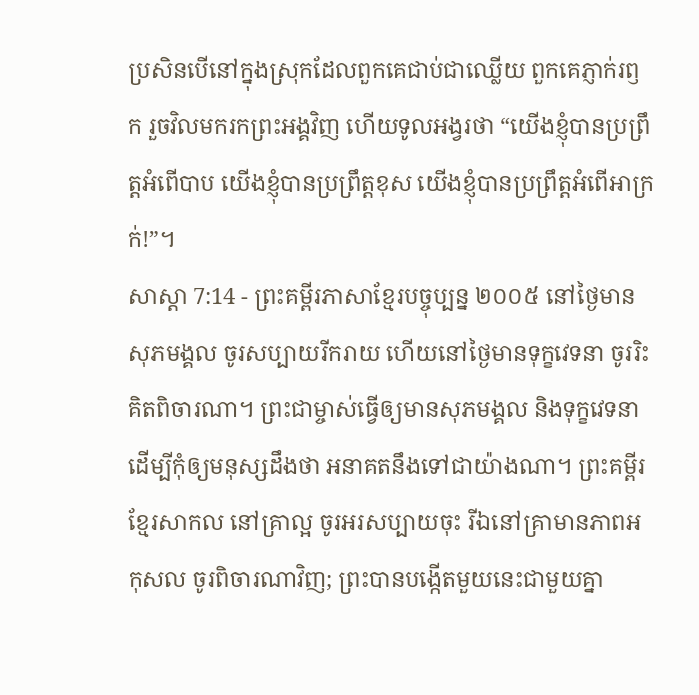ប្រសិនបើនៅក្នុងស្រុកដែលពួកគេជាប់ជាឈ្លើយ ពួកគេភ្ញាក់រឭក រួចវិលមករកព្រះអង្គវិញ ហើយទូលអង្វរថា “យើងខ្ញុំបានប្រព្រឹត្តអំពើបាប យើងខ្ញុំបានប្រព្រឹត្តខុស យើងខ្ញុំបានប្រព្រឹត្តអំពើអាក្រក់!”។
សាស្តា 7:14 - ព្រះគម្ពីរភាសាខ្មែរបច្ចុប្បន្ន ២០០៥ នៅថ្ងៃមានសុភមង្គល ចូរសប្បាយរីករាយ ហើយនៅថ្ងៃមានទុក្ខវេទនា ចូររិះគិតពិចារណា។ ព្រះជាម្ចាស់ធ្វើឲ្យមានសុភមង្គល និងទុក្ខវេទនា ដើម្បីកុំឲ្យមនុស្សដឹងថា អនាគតនឹងទៅជាយ៉ាងណា។ ព្រះគម្ពីរខ្មែរសាកល នៅគ្រាល្អ ចូរអរសប្បាយចុះ រីឯនៅគ្រាមានភាពអកុសល ចូរពិចារណាវិញ; ព្រះបានបង្កើតមួយនេះជាមួយគ្នា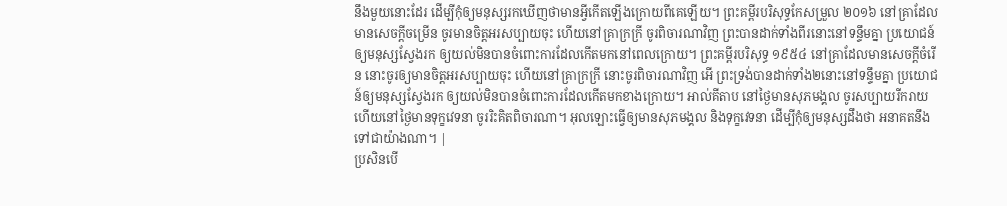នឹងមួយនោះដែរ ដើម្បីកុំឲ្យមនុស្សរកឃើញថាមានអ្វីកើតឡើងក្រោយពីគេឡើយ។ ព្រះគម្ពីរបរិសុទ្ធកែសម្រួល ២០១៦ នៅគ្រាដែលមានសេចក្ដីចម្រើន ចូរមានចិត្តអរសប្បាយចុះ ហើយនៅគ្រាក្រក្រី ចូរពិចារណាវិញ ព្រះបានដាក់ទាំងពីរនោះនៅទន្ទឹមគ្នា ប្រយោជន៍ឲ្យមនុស្សស្វែងរក ឲ្យយល់មិនបានចំពោះការដែលកើតមកនៅពេលក្រោយ។ ព្រះគម្ពីរបរិសុទ្ធ ១៩៥៤ នៅគ្រាដែលមានសេចក្ដីចំរើន នោះចូរឲ្យមានចិត្តអរសប្បាយចុះ ហើយនៅគ្រាក្រក្រី នោះចូរពិចារណាវិញ អើ ព្រះទ្រង់បានដាក់ទាំង២នោះនៅទន្ទឹមគ្នា ប្រយោជន៍ឲ្យមនុស្សស្វែងរក ឲ្យយល់មិនបានចំពោះការដែលកើតមកខាងក្រោយ។ អាល់គីតាប នៅថ្ងៃមានសុភមង្គល ចូរសប្បាយរីករាយ ហើយនៅថ្ងៃមានទុក្ខវេទនា ចូររិះគិតពិចារណា។ អុលឡោះធ្វើឲ្យមានសុភមង្គល និងទុក្ខវេទនា ដើម្បីកុំឲ្យមនុស្សដឹងថា អនាគតនឹងទៅជាយ៉ាងណា។ |
ប្រសិនបើ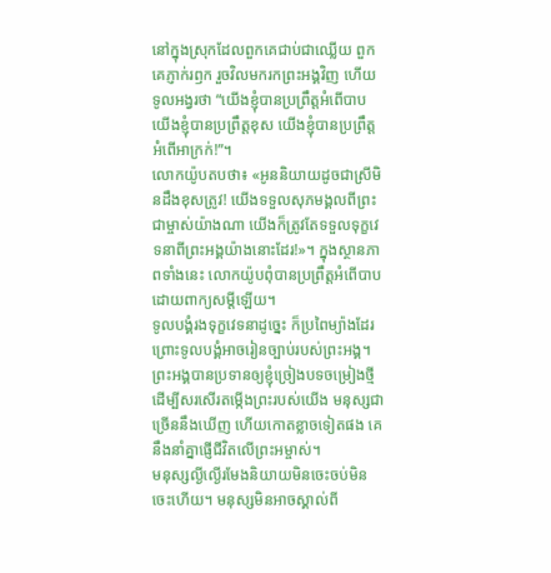នៅក្នុងស្រុកដែលពួកគេជាប់ជាឈ្លើយ ពួកគេភ្ញាក់រឭក រួចវិលមករកព្រះអង្គវិញ ហើយទូលអង្វរថា “យើងខ្ញុំបានប្រព្រឹត្តអំពើបាប យើងខ្ញុំបានប្រព្រឹត្តខុស យើងខ្ញុំបានប្រព្រឹត្តអំពើអាក្រក់!”។
លោកយ៉ូបតបថា៖ «អូននិយាយដូចជាស្រីមិនដឹងខុសត្រូវ! យើងទទួលសុភមង្គលពីព្រះជាម្ចាស់យ៉ាងណា យើងក៏ត្រូវតែទទួលទុក្ខវេទនាពីព្រះអង្គយ៉ាងនោះដែរ!»។ ក្នុងស្ថានភាពទាំងនេះ លោកយ៉ូបពុំបានប្រព្រឹត្តអំពើបាប ដោយពាក្យសម្ដីឡើយ។
ទូលបង្គំរងទុក្ខវេទនាដូច្នេះ ក៏ប្រពៃម្យ៉ាងដែរ ព្រោះទូលបង្គំអាចរៀនច្បាប់របស់ព្រះអង្គ។
ព្រះអង្គបានប្រទានឲ្យខ្ញុំច្រៀងបទចម្រៀងថ្មី ដើម្បីសរសើរតម្កើងព្រះរបស់យើង មនុស្សជាច្រើននឹងឃើញ ហើយកោតខ្លាចទៀតផង គេនឹងនាំគ្នាផ្ញើជីវិតលើព្រះអម្ចាស់។
មនុស្សល្ងីល្ងើរមែងនិយាយមិនចេះចប់មិនចេះហើយ។ មនុស្សមិនអាចស្គាល់ពី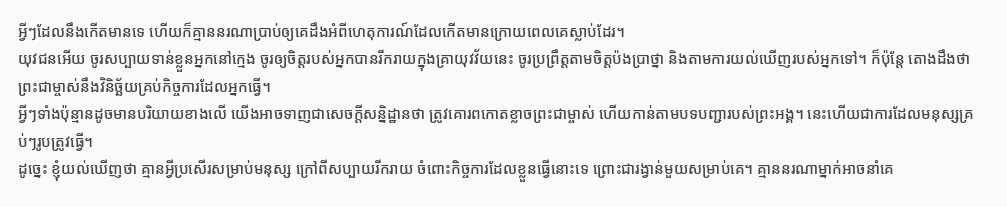អ្វីៗដែលនឹងកើតមានទេ ហើយក៏គ្មាននរណាប្រាប់ឲ្យគេដឹងអំពីហេតុការណ៍ដែលកើតមានក្រោយពេលគេស្លាប់ដែរ។
យុវជនអើយ ចូរសប្បាយទាន់ខ្លួនអ្នកនៅក្មេង ចូរឲ្យចិត្តរបស់អ្នកបានរីករាយក្នុងគ្រាយុវវ័យនេះ ចូរប្រព្រឹត្តតាមចិត្តប៉ងប្រាថ្នា និងតាមការយល់ឃើញរបស់អ្នកទៅ។ ក៏ប៉ុន្តែ តោងដឹងថា ព្រះជាម្ចាស់នឹងវិនិច្ឆ័យគ្រប់កិច្ចការដែលអ្នកធ្វើ។
អ្វីៗទាំងប៉ុន្មានដូចមានបរិយាយខាងលើ យើងអាចទាញជាសេចក្ដីសន្និដ្ឋានថា ត្រូវគោរពកោតខ្លាចព្រះជាម្ចាស់ ហើយកាន់តាមបទបញ្ជារបស់ព្រះអង្គ។ នេះហើយជាការដែលមនុស្សគ្រប់ៗរូបត្រូវធ្វើ។
ដូច្នេះ ខ្ញុំយល់ឃើញថា គ្មានអ្វីប្រសើរសម្រាប់មនុស្ស ក្រៅពីសប្បាយរីករាយ ចំពោះកិច្ចការដែលខ្លួនធ្វើនោះទេ ព្រោះជារង្វាន់មួយសម្រាប់គេ។ គ្មាននរណាម្នាក់អាចនាំគេ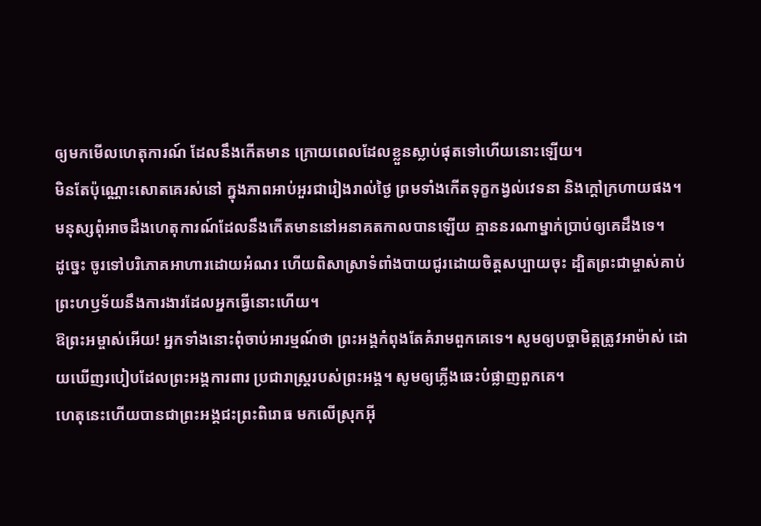ឲ្យមកមើលហេតុការណ៍ ដែលនឹងកើតមាន ក្រោយពេលដែលខ្លួនស្លាប់ផុតទៅហើយនោះឡើយ។
មិនតែប៉ុណ្ណោះសោតគេរស់នៅ ក្នុងភាពអាប់អួរជារៀងរាល់ថ្ងៃ ព្រមទាំងកើតទុក្ខកង្វល់វេទនា និងក្ដៅក្រហាយផង។
មនុស្សពុំអាចដឹងហេតុការណ៍ដែលនឹងកើតមាននៅអនាគតកាលបានឡើយ គ្មាននរណាម្នាក់ប្រាប់ឲ្យគេដឹងទេ។
ដូច្នេះ ចូរទៅបរិភោគអាហារដោយអំណរ ហើយពិសាស្រាទំពាំងបាយជូរដោយចិត្តសប្បាយចុះ ដ្បិតព្រះជាម្ចាស់គាប់ព្រះហឫទ័យនឹងការងារដែលអ្នកធ្វើនោះហើយ។
ឱព្រះអម្ចាស់អើយ! អ្នកទាំងនោះពុំចាប់អារម្មណ៍ថា ព្រះអង្គកំពុងតែគំរាមពួកគេទេ។ សូមឲ្យបច្ចាមិត្តត្រូវអាម៉ាស់ ដោយឃើញរបៀបដែលព្រះអង្គការពារ ប្រជារាស្ដ្ររបស់ព្រះអង្គ។ សូមឲ្យភ្លើងឆេះបំផ្លាញពួកគេ។
ហេតុនេះហើយបានជាព្រះអង្គជះព្រះពិរោធ មកលើស្រុកអ៊ី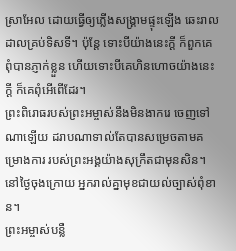ស្រាអែល ដោយធ្វើឲ្យភ្លើងសង្គ្រាមផ្ទុះឡើង ឆេះរាលដាលគ្រប់ទិសទី។ ប៉ុន្តែ ទោះបីយ៉ាងនេះក្ដី ក៏ពួកគេពុំបានភ្ញាក់ខ្លួន ហើយទោះបីគេហិនហោចយ៉ាងនេះក្ដី ក៏គេពុំអើពើដែរ។
ព្រះពិរោធរបស់ព្រះអម្ចាស់នឹងមិនងាករេ ចេញទៅណាឡើយ ដរាបណាទាល់តែបានសម្រេចតាមគម្រោងការ របស់ព្រះអង្គយ៉ាងសុក្រឹតជាមុនសិន។ នៅថ្ងៃចុងក្រោយ អ្នករាល់គ្នាមុខជាយល់ច្បាស់ពុំខាន។
ព្រះអម្ចាស់បន្លឺ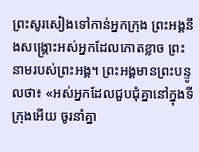ព្រះសូរសៀងទៅកាន់អ្នកក្រុង ព្រះអង្គនឹងសង្គ្រោះអស់អ្នកដែលកោតខ្លាច ព្រះនាមរបស់ព្រះអង្គ។ ព្រះអង្គមានព្រះបន្ទូលថា៖ «អស់អ្នកដែលជួបជុំគ្នានៅក្នុងទីក្រុងអើយ ចូរនាំគ្នា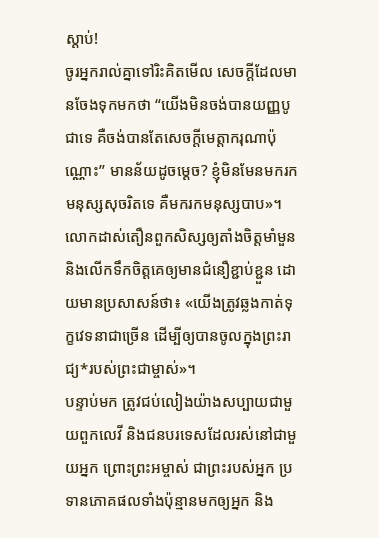ស្ដាប់!
ចូរអ្នករាល់គ្នាទៅរិះគិតមើល សេចក្ដីដែលមានចែងទុកមកថា “យើងមិនចង់បានយញ្ញបូជាទេ គឺចង់បានតែសេចក្ដីមេត្តាករុណាប៉ុណ្ណោះ” មានន័យដូចម្ដេច? ខ្ញុំមិនមែនមករកមនុស្សសុចរិតទេ គឺមករកមនុស្សបាប»។
លោកដាស់តឿនពួកសិស្សឲ្យតាំងចិត្តមាំមួន និងលើកទឹកចិត្តគេឲ្យមានជំនឿខ្ជាប់ខ្ជួន ដោយមានប្រសាសន៍ថា៖ «យើងត្រូវឆ្លងកាត់ទុក្ខវេទនាជាច្រើន ដើម្បីឲ្យបានចូលក្នុងព្រះរាជ្យ*របស់ព្រះជាម្ចាស់»។
បន្ទាប់មក ត្រូវជប់លៀងយ៉ាងសប្បាយជាមួយពួកលេវី និងជនបរទេសដែលរស់នៅជាមួយអ្នក ព្រោះព្រះអម្ចាស់ ជាព្រះរបស់អ្នក ប្រទានភោគផលទាំងប៉ុន្មានមកឲ្យអ្នក និង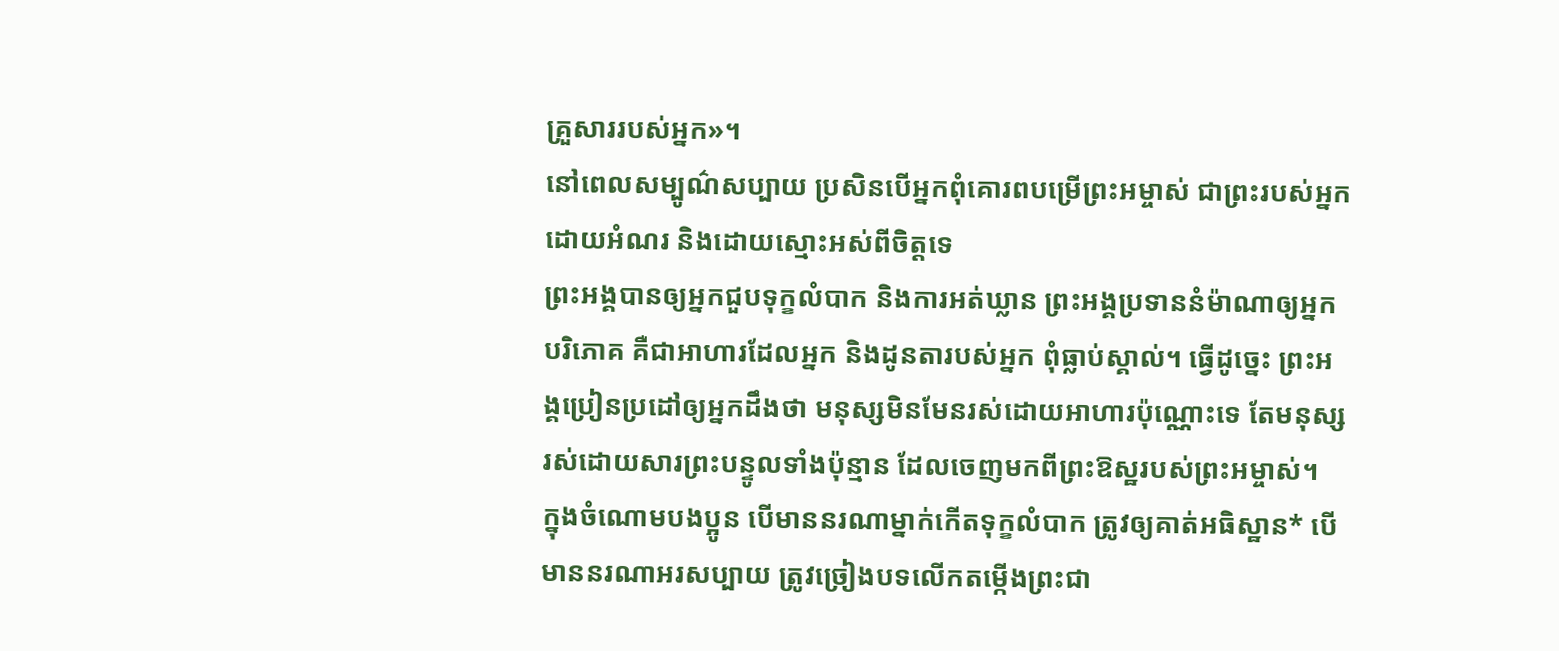គ្រួសាររបស់អ្នក»។
នៅពេលសម្បូណ៌សប្បាយ ប្រសិនបើអ្នកពុំគោរពបម្រើព្រះអម្ចាស់ ជាព្រះរបស់អ្នក ដោយអំណរ និងដោយស្មោះអស់ពីចិត្តទេ
ព្រះអង្គបានឲ្យអ្នកជួបទុក្ខលំបាក និងការអត់ឃ្លាន ព្រះអង្គប្រទាននំម៉ាណាឲ្យអ្នកបរិភោគ គឺជាអាហារដែលអ្នក និងដូនតារបស់អ្នក ពុំធ្លាប់ស្គាល់។ ធ្វើដូច្នេះ ព្រះអង្គប្រៀនប្រដៅឲ្យអ្នកដឹងថា មនុស្សមិនមែនរស់ដោយអាហារប៉ុណ្ណោះទេ តែមនុស្សរស់ដោយសារព្រះបន្ទូលទាំងប៉ុន្មាន ដែលចេញមកពីព្រះឱស្ឋរបស់ព្រះអម្ចាស់។
ក្នុងចំណោមបងប្អូន បើមាននរណាម្នាក់កើតទុក្ខលំបាក ត្រូវឲ្យគាត់អធិស្ឋាន* បើមាននរណាអរសប្បាយ ត្រូវច្រៀងបទលើកតម្កើងព្រះជា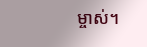ម្ចាស់។